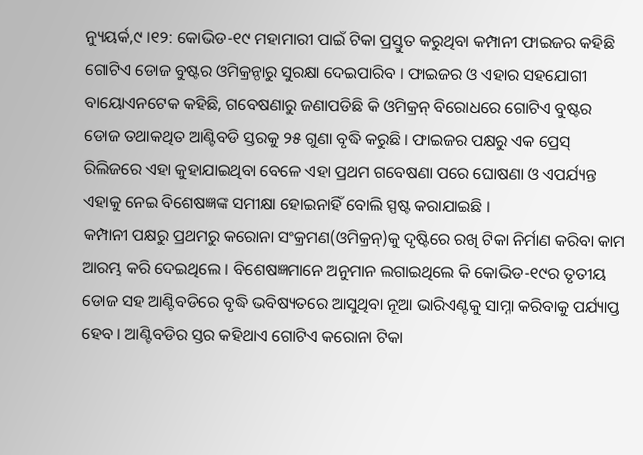ନ୍ୟୁୟର୍କ,୯ ।୧୨: କୋଭିଡ-୧୯ ମହାମାରୀ ପାଇଁ ଟିକା ପ୍ରସ୍ତୁତ କରୁଥିବା କମ୍ପାନୀ ଫାଇଜର କହିଛି ଗୋଟିଏ ଡୋଜ ବୁଷ୍ଟର ଓମିକ୍ରନ୍ଠାରୁ ସୁରକ୍ଷା ଦେଇପାରିବ । ଫାଇଜର ଓ ଏହାର ସହଯୋଗୀ ବାୟୋଏନଟେକ କହିଛି, ଗବେଷଣାରୁ ଜଣାପଡିଛି କି ଓମିକ୍ରନ୍ ବିରୋଧରେ ଗୋଟିଏ ବୁଷ୍ଟର ଡୋଜ ତଥାକଥିତ ଆଣ୍ଟିବଡି ସ୍ତରକୁ ୨୫ ଗୁଣା ବୃଦ୍ଧି କରୁଛି । ଫାଇଜର ପକ୍ଷରୁ ଏକ ପ୍ରେସ୍ ରିଲିଜରେ ଏହା କୁହାଯାଇଥିବା ବେଳେ ଏହା ପ୍ରଥମ ଗବେଷଣା ପରେ ଘୋଷଣା ଓ ଏପର୍ଯ୍ୟନ୍ତ ଏହାକୁ ନେଇ ବିଶେଷଜ୍ଞଙ୍କ ସମୀକ୍ଷା ହୋଇନାହିଁ ବୋଲି ସ୍ପଷ୍ଟ କରାଯାଇଛି ।
କମ୍ପାନୀ ପକ୍ଷରୁ ପ୍ରଥମରୁ କରୋନା ସଂକ୍ରମଣ(ଓମିକ୍ରନ୍)କୁ ଦୃଷ୍ଟିରେ ରଖି ଟିକା ନିର୍ମାଣ କରିବା କାମ ଆରମ୍ଭ କରି ଦେଇଥିଲେ । ବିଶେଷଜ୍ଞମାନେ ଅନୁମାନ ଲଗାଇଥିଲେ କି କୋଭିଡ-୧୯ର ତୃତୀୟ ଡୋଜ ସହ ଆଣ୍ଟିବଡିରେ ବୃଦ୍ଧି ଭବିଷ୍ୟତରେ ଆସୁଥିବା ନୂଆ ଭାରିଏଣ୍ଟକୁ ସାମ୍ନା କରିବାକୁ ପର୍ଯ୍ୟାପ୍ତ ହେବ । ଆଣ୍ଟିବଡିର ସ୍ତର କହିଥାଏ ଗୋଟିଏ କରୋନା ଟିକା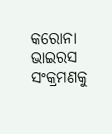କରୋନା ଭାଇରସ ସଂକ୍ରମଣକୁ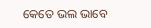କେତେ ଭଲ ଭାବେ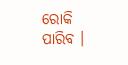ରୋକି ପାରିବ ।